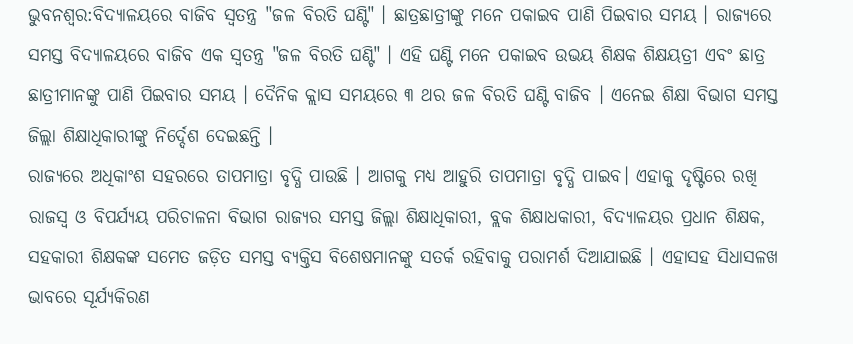ଭୁବନଶ୍ବର:ବିଦ୍ୟାଳୟରେ ବାଜିବ ସ୍ବତନ୍ତ୍ର "ଜଳ ବିରତି ଘଣ୍ଟି" । ଛାତ୍ରଛାତ୍ରୀଙ୍କୁ ମନେ ପକାଇବ ପାଣି ପିଇବାର ସମୟ । ରାଜ୍ୟରେ ସମସ୍ତ ବିଦ୍ୟାଳୟରେ ବାଜିବ ଏକ ସ୍ବତନ୍ତ୍ର "ଜଳ ବିରତି ଘଣ୍ଟି" । ଏହି ଘଣ୍ଟି ମନେ ପକାଇବ ଉଭୟ ଶିକ୍ଷକ ଶିକ୍ଷୟତ୍ରୀ ଏବଂ ଛାତ୍ର ଛାତ୍ରୀମାନଙ୍କୁ ପାଣି ପିଇବାର ସମୟ । ଦୈନିକ କ୍ଲାସ ସମୟରେ ୩ ଥର ଜଳ ବିରତି ଘଣ୍ଟି ବାଜିବ । ଏନେଇ ଶିକ୍ଷା ବିଭାଗ ସମସ୍ତ ଜିଲ୍ଲା ଶିକ୍ଷାଧିକାରୀଙ୍କୁ ନିର୍ଦ୍ଦେଶ ଦେଇଛନ୍ତି ।
ରାଜ୍ୟରେ ଅଧିକାଂଶ ସହରରେ ତାପମାତ୍ରା ବୃଦ୍ଧି ପାଉଛି । ଆଗକୁ ମଧ୍ୟ ଆହୁରି ତାପମାତ୍ରା ବୃଦ୍ଧି ପାଇବ। ଏହାକୁ ଦୃଷ୍ଟିରେ ରଖି ରାଜସ୍ବ ଓ ବିପର୍ଯ୍ୟୟ ପରିଚାଳନା ବିଭାଗ ରାଜ୍ୟର ସମସ୍ତ ଜିଲ୍ଲା ଶିକ୍ଷାଧିକାରୀ, ବ୍ଲକ ଶିକ୍ଷାଧକାରୀ, ବିଦ୍ୟାଳୟର ପ୍ରଧାନ ଶିକ୍ଷକ, ସହକାରୀ ଶିକ୍ଷକଙ୍କ ସମେତ ଜଡ଼ିତ ସମସ୍ତ ବ୍ୟକ୍ତିସ ବିଶେଷମାନଙ୍କୁ ସତର୍କ ରହିବାକୁ ପରାମର୍ଶ ଦିଆଯାଇଛି । ଏହାସହ ସିଧାସଳଖ ଭାବରେ ସୂର୍ଯ୍ୟକିରଣ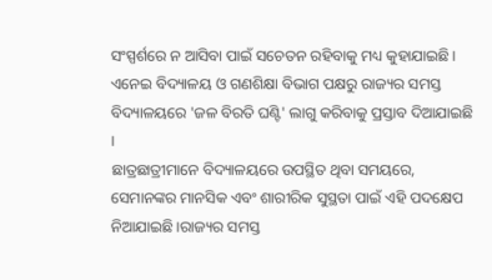ସଂସ୍ପର୍ଶରେ ନ ଆସିବା ପାଇଁ ସଚେତନ ରହିବାକୁ ମଧ୍ୟ କୁହାଯାଇଛି । ଏନେଇ ବିଦ୍ୟାଳୟ ଓ ଗଣଶିକ୍ଷା ବିଭାଗ ପକ୍ଷରୁ ରାଜ୍ୟର ସମସ୍ତ ବିଦ୍ୟାଳୟରେ 'ଜଳ ବିରତି ଘଣ୍ଟି' ଲାଗୁ କରିବାକୁ ପ୍ରସ୍ତାବ ଦିଆଯାଇଛି ।
ଛାତ୍ରଛାତ୍ରୀମାନେ ବିଦ୍ୟାଳୟରେ ଉପସ୍ଥିତ ଥିବା ସମୟରେ, ସେମାନଙ୍କର ମାନସିକ ଏବଂ ଶାରୀରିକ ସୁସ୍ଥତା ପାଇଁ ଏହି ପଦକ୍ଷେପ ନିଆଯାଇଛି ।ରାଜ୍ୟର ସମସ୍ତ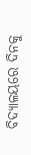ବିଦ୍ୟାଳୟରେ ଦିନକୁ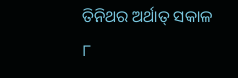ତିନିଥର ଅର୍ଥାତ୍ ସକାଳ ୮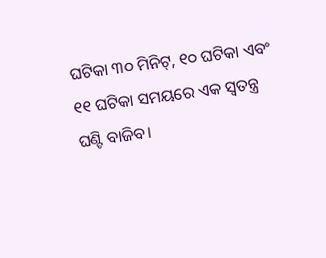ଘଟିକା ୩୦ ମିନିଟ୍, ୧୦ ଘଟିକା ଏବଂ ୧୧ ଘଟିକା ସମୟରେ ଏକ ସ୍ଵତନ୍ତ୍ର ଘଣ୍ଟି ବାଜିବ।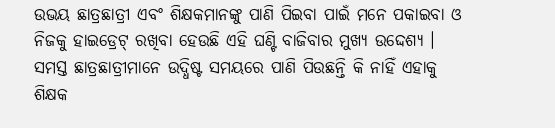ଉଭୟ ଛାତ୍ରଛାତ୍ରୀ ଏବଂ ଶିକ୍ଷକମାନଙ୍କୁ ପାଣି ପିଇବା ପାଇଁ ମନେ ପକାଇବା ଓ ନିଜକୁ ହାଇଡ୍ରେଟ୍ ରଖିବା ହେଉଛି ଏହି ଘଣ୍ଟି ବାଜିବାର ମୁଖ୍ୟ ଉଦ୍ଦେଶ୍ୟ । ସମସ୍ତ ଛାତ୍ରଛାତ୍ରୀମାନେ ଉଦ୍ଧିଷ୍ଟ ସମୟରେ ପାଣି ପିଉଛନ୍ତି କି ନାହିଁ ଏହାକୁ ଶିକ୍ଷକ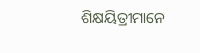ଶିକ୍ଷୟିତ୍ରୀମାନେ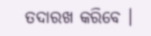ତଦାରଖ କରିବେ ।